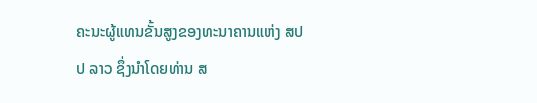ຄະນະຜູ້ແທນຂັ້ນສູງຂອງທະນາຄານແຫ່ງ ສປປ ລາວ ຊຶ່ງນໍາໂດຍທ່ານ ສ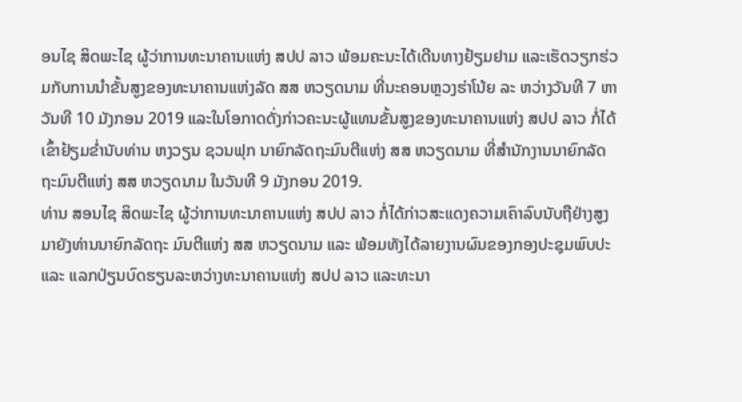ອນໄຊ ສິດພະໄຊ ຜູ້ວ່າການທະນາຄານແຫ່ງ ສປປ ລາວ ພ້ອມຄະນະໄດ້ເດີນທາງຢ້ຽມຢາມ ແລະເຮັດວຽກຮ່ວມກັບການນໍາຂັ້ນສູງຂອງທະນາຄານແຫ່ງລັດ ສສ ຫວຽດນາມ ທີ່ນະຄອນຫຼວງຮ່າໂນ້ຍ ລະ ຫວ່າງວັນທີ 7 ຫາວັນທີ 10 ມັງກອນ 2019 ແລະໃນໂອກາດດັ່ງກ່າວຄະນະຜູ້ແທນຂັ້ນສູງຂອງທະນາຄານແຫ່ງ ສປປ ລາວ ກໍ່ໄດ້ເຂົ້າຢ້ຽມຂໍ່ານັບທ່ານ ຫງວຽນ ຊວນຟຸກ ນາຍົກລັດຖະມົນຕີແຫ່ງ ສສ ຫວຽດນາມ ທີ່ສໍານັກງານນາຍົກລັດຖະມົນຕີແຫ່ງ ສສ ຫວຽດນາມ ໃນວັນທີ 9 ມັງກອນ 2019.
ທ່ານ ສອນໄຊ ສິດພະໄຊ ຜູ້ວ່າການທະນາຄານແຫ່ງ ສປປ ລາວ ກໍ່ໄດ້ກ່າວສະແດງຄວາມເຄົາລົບນັບຖືຢ່າງສູງມາຍັງທ່ານນາຍົກລັດຖະ ມົນຕີແຫ່ງ ສສ ຫວຽດນາມ ແລະ ພ້ອມທັງໄດ້ລາຍງານຜົນຂອງກອງປະຊຸມພົບປະ ແລະ ແລກປ່ຽນບົດຮຽນລະຫວ່າງທະນາຄານແຫ່ງ ສປປ ລາວ ແລະທະນາ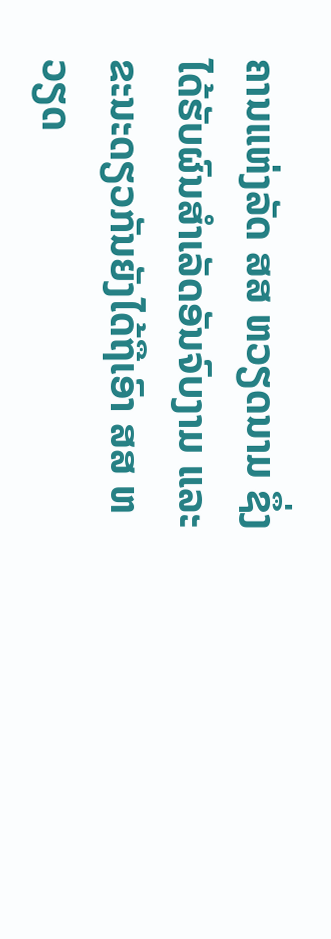ຄານແຫ່ງລັດ ສສ ຫວຽດນາມ ຊຶ່ງໄດ້ຮັບຜົນສໍາເລັດອັນຈົບງາມ ແລະ ຂະນະດຽວກັນຍັງໄດ້ຖືເອົາ ສສ ຫວຽດ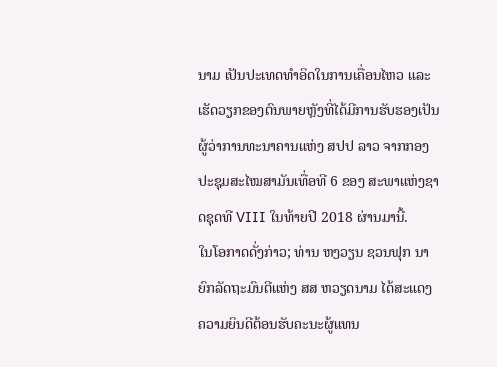ນາມ ເປັນປະເທດທໍາອິດໃນການເຄື່ອນໄຫວ ແລະ ເຮັດວຽກຂອງຕົນພາຍຫຼັງທີ່ໄດ້ມີການຮັບຮອງເປັນຜູ້ວ່າການທະນາຄານແຫ່ງ ສປປ ລາວ ຈາກກອງປະຊຸມສະໄໝສາມັນເທື່ອທີ 6 ຂອງ ສະພາແຫ່ງຊາດຊຸດທີ VIII ໃນທ້າຍປີ 2018 ຜ່ານມານີ້.
ໃນໂອກາດດັ່ງກ່າວ; ທ່ານ ຫງວຽນ ຊວນຟຸກ ນາຍົກລັດຖະມົນຕີແຫ່ງ ສສ ຫວຽດນາມ ໄດ້ສະແດງຄວາມຍິນດີຕ້ອນຮັບຄະນະຜູ້ແທນ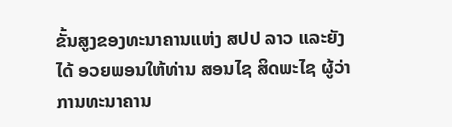ຂັ້ນສູງຂອງທະນາຄານແຫ່ງ ສປປ ລາວ ແລະຍັງໄດ້ ອວຍພອນໃຫ້ທ່ານ ສອນໄຊ ສິດພະໄຊ ຜູ້ວ່າການທະນາຄານ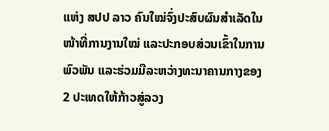ແຫ່ງ ສປປ ລາວ ຄົນໃໝ່ຈົ່ງປະສົບຜົນສໍາເລັດໃນໜ້າທີ່ການງານໃໝ່ ແລະປະກອບສ່ວນເຂົ້າໃນການພົວພັນ ແລະຮ່ວມມືລະຫວ່າງທະນາຄານກາງຂອງ 2 ປະເທດໃຫ້ກ້າວສູ່ລວງ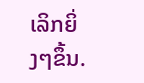ເລິກຍິ່ງໆຂຶ້ນ.